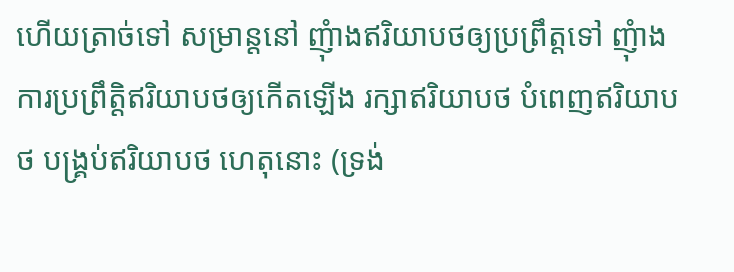ហើយត្រាច់ទៅ សម្រាន្តនៅ ញុំាងឥរិយាបថឲ្យប្រព្រឹត្តទៅ ញុំាងការប្រព្រឹត្តិឥរិយាបថឲ្យកើតឡើង រក្សាឥរិយាបថ បំពេញឥរិយាបថ បង្រ្គប់ឥរិយាបថ ហេតុនោះ (ទ្រង់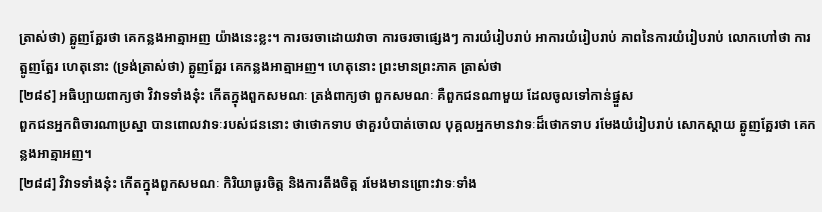ត្រាស់ថា) ត្អូញត្អែរថា គេកន្លងអាត្មាអញ យ៉ាងនេះខ្លះ។ ការចរចាដោយវាចា ការចរចាផ្សេងៗ ការយំរៀបរាប់ អាការយំរៀបរាប់ ភាពនៃការយំរៀបរាប់ លោកហៅថា ការត្អូញត្អែរ ហេតុនោះ (ទ្រង់ត្រាស់ថា) ត្អូញត្អែរ គេកន្លងអាត្មាអញ។ ហេតុនោះ ព្រះមានព្រះភាគ ត្រាស់ថា
[២៨៩] អធិប្បាយពាក្យថា វិវាទទាំងនុ៎ះ កើតក្នុងពួកសមណៈ ត្រង់ពាក្យថា ពួកសមណៈ គឺពួកជនណាមួយ ដែលចូលទៅកាន់ផ្នួស
ពួកជនអ្នកពិចារណាប្រស្នា បានពោលវាទៈរបស់ជននោះ ថាថោកទាប ថាគួរបំបាត់ចោល បុគ្គលអ្នកមានវាទៈដ៏ថោកទាប រមែងយំរៀបរាប់ សោកស្តាយ ត្អូញត្អែរថា គេកន្លងអាត្មាអញ។
[២៨៨] វិវាទទាំងនុ៎ះ កើតក្នុងពួកសមណៈ កិរិយាធូរចិត្ត និងការតឹងចិត្ត រមែងមានព្រោះវាទៈទាំង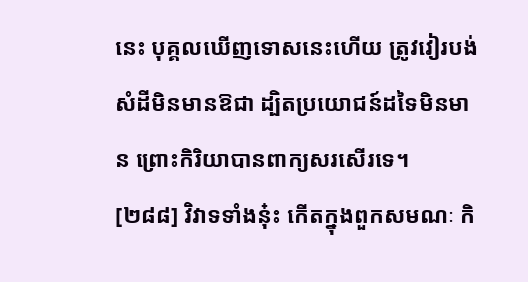នេះ បុគ្គលឃើញទោសនេះហើយ ត្រូវវៀរបង់សំដីមិនមានឱជា ដ្បិតប្រយោជន៍ដទៃមិនមាន ព្រោះកិរិយាបានពាក្យសរសើរទេ។
[២៨៨] វិវាទទាំងនុ៎ះ កើតក្នុងពួកសមណៈ កិ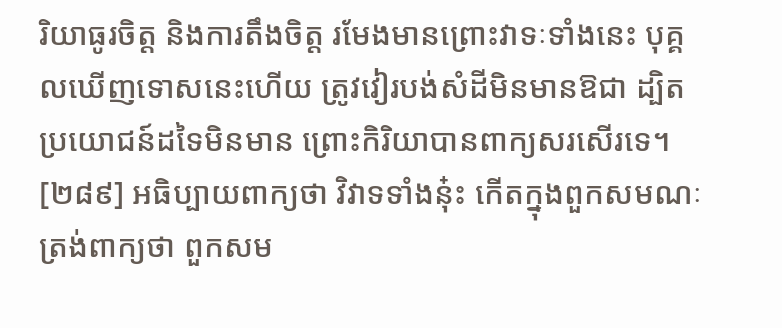រិយាធូរចិត្ត និងការតឹងចិត្ត រមែងមានព្រោះវាទៈទាំងនេះ បុគ្គលឃើញទោសនេះហើយ ត្រូវវៀរបង់សំដីមិនមានឱជា ដ្បិតប្រយោជន៍ដទៃមិនមាន ព្រោះកិរិយាបានពាក្យសរសើរទេ។
[២៨៩] អធិប្បាយពាក្យថា វិវាទទាំងនុ៎ះ កើតក្នុងពួកសមណៈ ត្រង់ពាក្យថា ពួកសម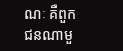ណៈ គឺពួកជនណាមួ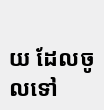យ ដែលចូលទៅ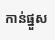កាន់ផ្នួស